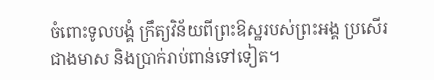ចំពោះទូលបង្គំ ក្រឹត្យវិន័យពីព្រះឱស្ឋរបស់ព្រះអង្គ ប្រសើរជាងមាស និងប្រាក់រាប់ពាន់ទៅទៀត។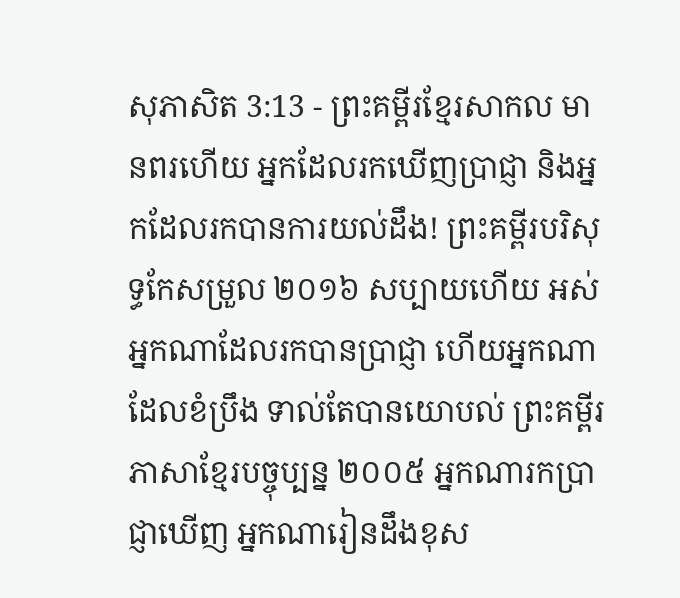សុភាសិត 3:13 - ព្រះគម្ពីរខ្មែរសាកល មានពរហើយ អ្នកដែលរកឃើញប្រាជ្ញា និងអ្នកដែលរកបានការយល់ដឹង! ព្រះគម្ពីរបរិសុទ្ធកែសម្រួល ២០១៦ សប្បាយហើយ អស់អ្នកណាដែលរកបានប្រាជ្ញា ហើយអ្នកណាដែលខំប្រឹង ទាល់តែបានយោបល់ ព្រះគម្ពីរភាសាខ្មែរបច្ចុប្បន្ន ២០០៥ អ្នកណារកប្រាជ្ញាឃើញ អ្នកណារៀនដឹងខុស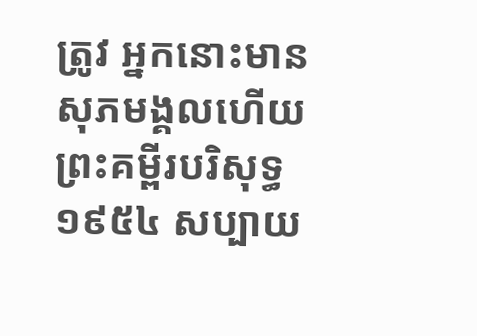ត្រូវ អ្នកនោះមានសុភមង្គលហើយ ព្រះគម្ពីរបរិសុទ្ធ ១៩៥៤ សប្បាយ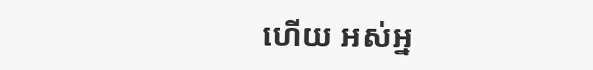ហើយ អស់អ្ន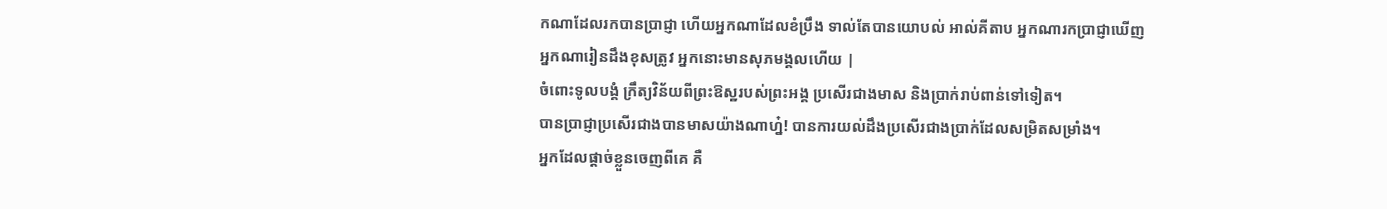កណាដែលរកបានប្រាជ្ញា ហើយអ្នកណាដែលខំប្រឹង ទាល់តែបានយោបល់ អាល់គីតាប អ្នកណារកប្រាជ្ញាឃើញ អ្នកណារៀនដឹងខុសត្រូវ អ្នកនោះមានសុភមង្គលហើយ |
ចំពោះទូលបង្គំ ក្រឹត្យវិន័យពីព្រះឱស្ឋរបស់ព្រះអង្គ ប្រសើរជាងមាស និងប្រាក់រាប់ពាន់ទៅទៀត។
បានប្រាជ្ញាប្រសើរជាងបានមាសយ៉ាងណាហ្ន៎! បានការយល់ដឹងប្រសើរជាងប្រាក់ដែលសម្រិតសម្រាំង។
អ្នកដែលផ្ដាច់ខ្លួនចេញពីគេ គឺ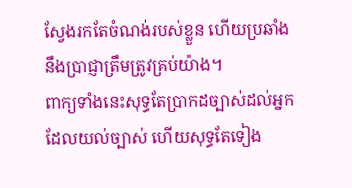ស្វែងរកតែចំណង់របស់ខ្លួន ហើយប្រឆាំងនឹងប្រាជ្ញាត្រឹមត្រូវគ្រប់យ៉ាង។
ពាក្យទាំងនេះសុទ្ធតែប្រាកដច្បាស់ដល់អ្នកដែលយល់ច្បាស់ ហើយសុទ្ធតែទៀង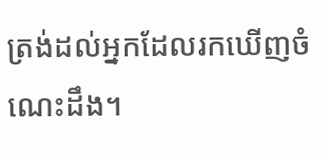ត្រង់ដល់អ្នកដែលរកឃើញចំណេះដឹង។